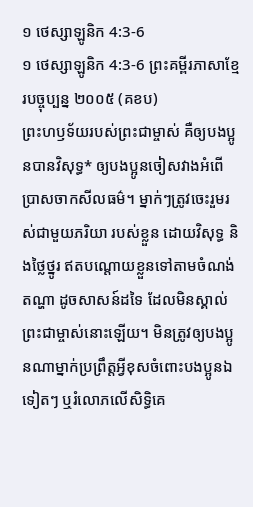១ ថេស្សាឡូនិក 4:3-6
១ ថេស្សាឡូនិក 4:3-6 ព្រះគម្ពីរភាសាខ្មែរបច្ចុប្បន្ន ២០០៥ (គខប)
ព្រះហឫទ័យរបស់ព្រះជាម្ចាស់ គឺឲ្យបងប្អូនបានវិសុទ្ធ* ឲ្យបងប្អូនចៀសវាងអំពើប្រាសចាកសីលធម៌។ ម្នាក់ៗត្រូវចេះរួមរស់ជាមួយភរិយា របស់ខ្លួន ដោយវិសុទ្ធ និងថ្លៃថ្នូរ ឥតបណ្ដោយខ្លួនទៅតាមចំណង់តណ្ហា ដូចសាសន៍ដទៃ ដែលមិនស្គាល់ព្រះជាម្ចាស់នោះឡើយ។ មិនត្រូវឲ្យបងប្អូនណាម្នាក់ប្រព្រឹត្តអ្វីខុសចំពោះបងប្អូនឯទៀតៗ ឬរំលោភលើសិទ្ធិគេ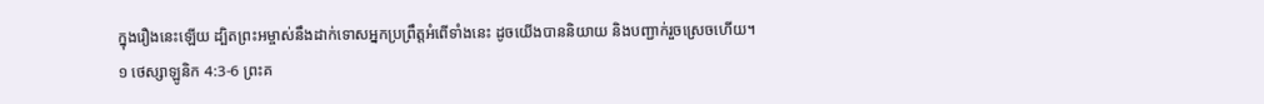ក្នុងរឿងនេះឡើយ ដ្បិតព្រះអម្ចាស់នឹងដាក់ទោសអ្នកប្រព្រឹត្តអំពើទាំងនេះ ដូចយើងបាននិយាយ និងបញ្ជាក់រួចស្រេចហើយ។
១ ថេស្សាឡូនិក 4:3-6 ព្រះគ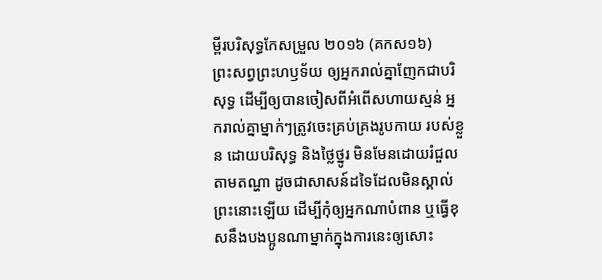ម្ពីរបរិសុទ្ធកែសម្រួល ២០១៦ (គកស១៦)
ព្រះសព្វព្រះហឫទ័យ ឲ្យអ្នករាល់គ្នាញែកជាបរិសុទ្ធ ដើម្បីឲ្យបានចៀសពីអំពើសហាយស្មន់ អ្នករាល់គ្នាម្នាក់ៗត្រូវចេះគ្រប់គ្រងរូបកាយ របស់ខ្លួន ដោយបរិសុទ្ធ និងថ្លៃថ្នូរ មិនមែនដោយរំជួលតាមតណ្ហា ដូចជាសាសន៍ដទៃដែលមិនស្គាល់ព្រះនោះឡើយ ដើម្បីកុំឲ្យអ្នកណាបំពាន ឬធ្វើខុសនឹងបងប្អូនណាម្នាក់ក្នុងការនេះឲ្យសោះ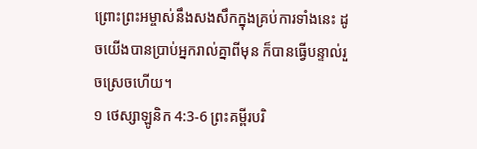ព្រោះព្រះអម្ចាស់នឹងសងសឹកក្នុងគ្រប់ការទាំងនេះ ដូចយើងបានប្រាប់អ្នករាល់គ្នាពីមុន ក៏បានធ្វើបន្ទាល់រួចស្រេចហើយ។
១ ថេស្សាឡូនិក 4:3-6 ព្រះគម្ពីរបរិ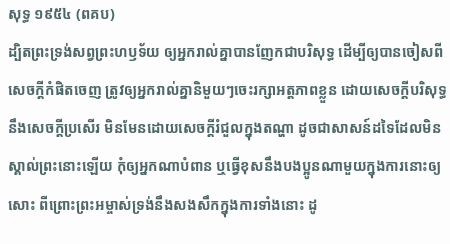សុទ្ធ ១៩៥៤ (ពគប)
ដ្បិតព្រះទ្រង់សព្វព្រះហឫទ័យ ឲ្យអ្នករាល់គ្នាបានញែកជាបរិសុទ្ធ ដើម្បីឲ្យបានចៀសពីសេចក្ដីកំផិតចេញ ត្រូវឲ្យអ្នករាល់គ្នានិមួយៗចេះរក្សាអត្តភាពខ្លួន ដោយសេចក្ដីបរិសុទ្ធ នឹងសេចក្ដីប្រសើរ មិនមែនដោយសេចក្ដីរំជួលក្នុងតណ្ហា ដូចជាសាសន៍ដទៃដែលមិនស្គាល់ព្រះនោះឡើយ កុំឲ្យអ្នកណាបំពាន ឬធ្វើខុសនឹងបងប្អូនណាមួយក្នុងការនោះឲ្យសោះ ពីព្រោះព្រះអម្ចាស់ទ្រង់នឹងសងសឹកក្នុងការទាំងនោះ ដូ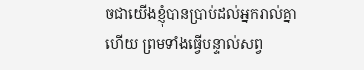ចជាយើងខ្ញុំបានប្រាប់ដល់អ្នករាល់គ្នាហើយ ព្រមទាំងធ្វើបន្ទាល់សព្វ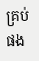គ្រប់ផង